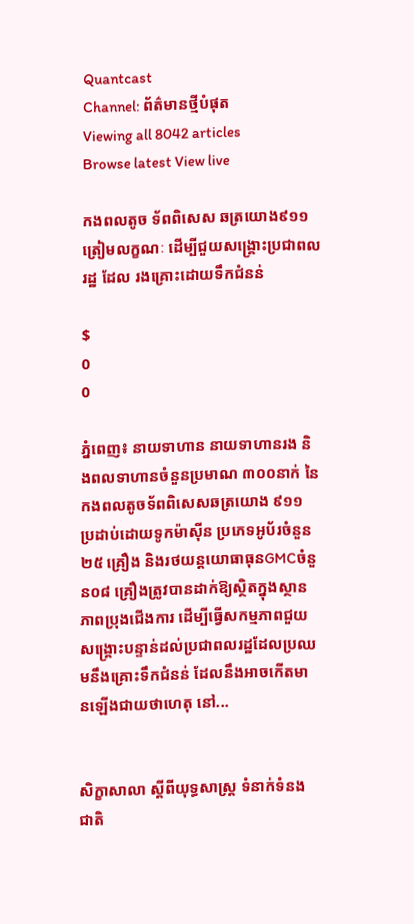Quantcast
Channel: ព័ត៌មានថ្មីបំផុត
Viewing all 8042 articles
Browse latest View live

កងពលតូច ទ័ពពិសេស ឆត្រយោង៩១១ ត្រៀមលក្ខណៈ ដើម្បីជួយសង្គ្រោះប្រជាពលរដ្ឋ ដែល រងគ្រោះដោយទឹកជំនន់

$
0
0

ភ្នំពេញ៖ នាយទាហាន នាយទាហានរង និងពលទាហានចំនួនប្រមាណ ៣០០នាក់ នៃកងពលតូចទ័ពពិសេសឆត្រយោង ៩១១ ប្រដាប់ដោយទូកម៉ាស៊ីន ប្រភេទអូប័រចំនួន២៥ គ្រឿង និងរថយន្តយោធាធុនGMCចំនួន០៨ គ្រឿងត្រូវបានដាក់ឱ្យស្ថិតក្នុងស្ថានភាពប្រុងជើងការ ដើម្បីធ្វើសកម្មភាពជួយសង្គ្រោះបន្ទាន់ដល់ប្រជាពលរដ្ឋដែលប្រឈមនឹងគ្រោះទឹកជំនន់ ដែលនឹងអាចកើតមានឡើងជាយថាហេតុ នៅ...


សិក្ខាសាលា ស្តីពីយុទ្ធសាស្រ្ត ទំនាក់ទំនងជាតិ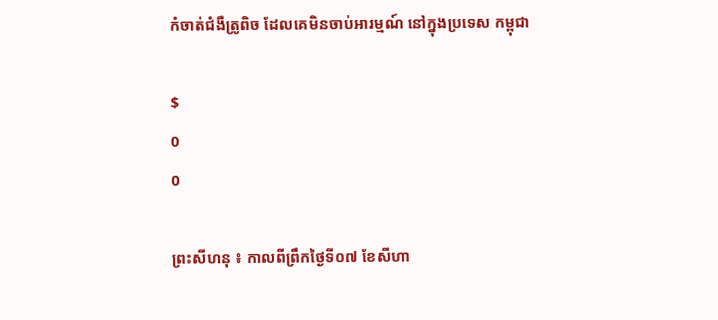កំចាត់ជំងឺត្រូពិច ដែលគេមិនចាប់អារម្មណ៍ នៅក្នុងប្រទេស កម្ពុជា

$
0
0

ព្រះសីហនុ ៖ កាលពីព្រឹកថ្ងៃទី០៧ ខែសីហា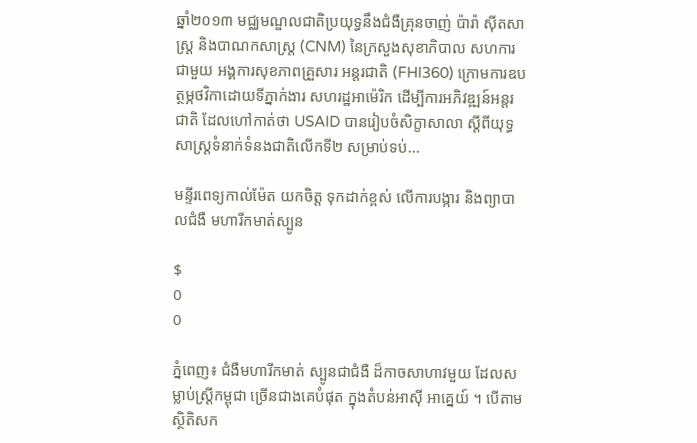ឆ្នាំ២០១៣ មជ្ឈមណ្ឌលជាតិប្រយុទ្ធនឹងជំងឺគ្រុនចាញ់ ប៉ារ៉ា ស៊ីតសាស្រ្ត និងបាណកសាស្រ្ត (CNM) នៃក្រសួងសុខាភិបាល សហការជាមួយ អង្គការសុខភាពគ្រួសារ អន្តរជាតិ (FHI360) ក្រោមការឧបត្ថម្ភថវិកាដោយទីភ្នាក់ងារ សហរដ្ឋអាម៉េរិក ដើម្បីការអភិវឌ្ឍន៍អន្តរជាតិ ដែលហៅកាត់ថា USAID បានរៀបចំសិក្ខាសាលា ស្តីពីយុទ្ធសាស្រ្តទំនាក់ទំនងជាតិលើកទី២ សម្រាប់ទប់...

មន្ទីរពេទ្យកាល់ម៉ែត យកចិត្ត ទុកដាក់ខ្ពស់ លើការបង្ការ និងព្យាបាលជំងឺ មហារីកមាត់ស្បូន

$
0
0

ភ្នំពេញ៖ ជំងឺមហារីកមាត់ ស្បូនជាជំងឺ ដ៏កាចសាហាវមួយ ដែលសម្លាប់ស្ដ្រីកម្ពុជា ច្រើនជាងគេបំផុត ក្នុងតំបន់អាស៊ី អាគ្នេយ៍ ។ បើតាម ស្ថិតិសក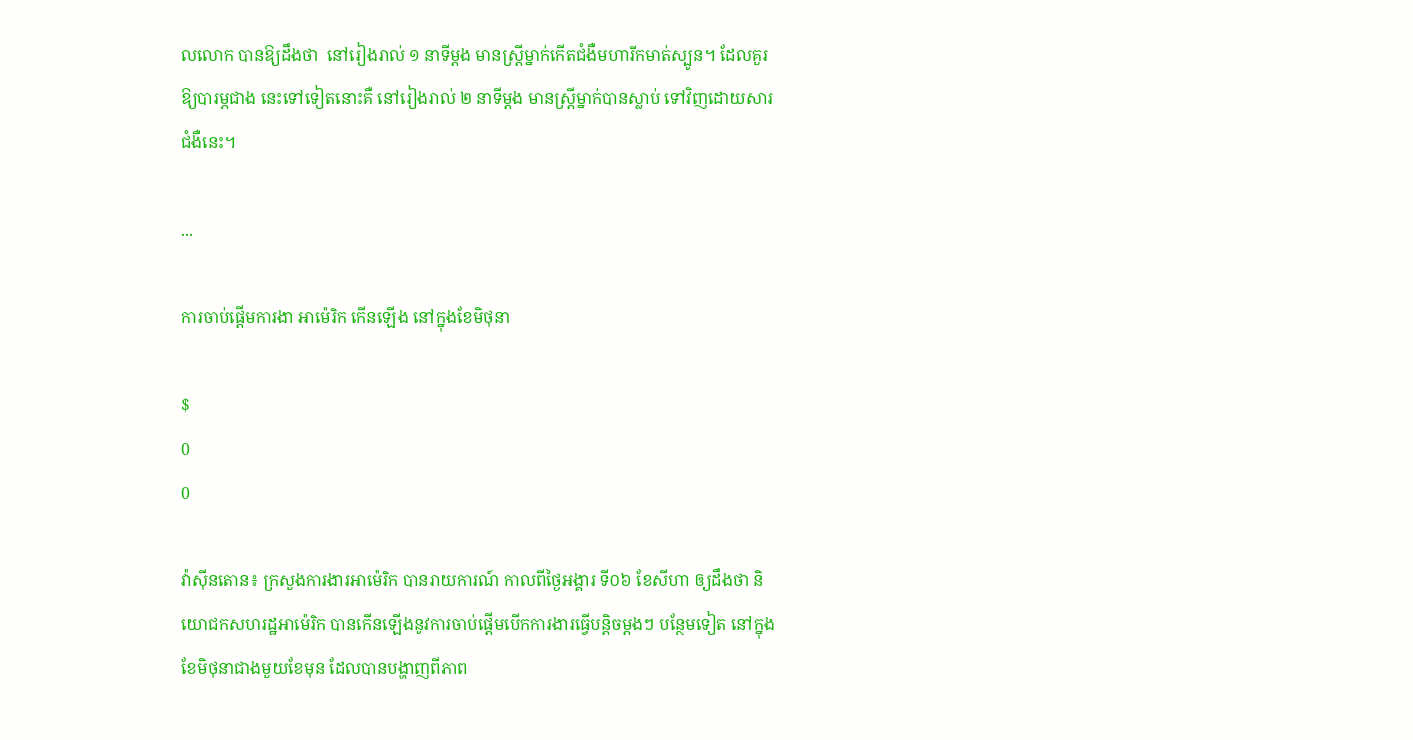លលោក បានឱ្យដឹងថា  នៅរៀងរាល់ ១ នាទីម្ដង មានស្ដ្រីម្នាក់កើតជំងឺមហារីកមាត់ស្បូន។ ដែលគួរឱ្យបារម្ភជាង នេះទៅទៀតនោះគឺ នៅរៀងរាល់ ២ នាទីម្ដង មានស្ដ្រីម្នាក់បានស្លាប់ ទៅវិញដោយសារ ជំងឺនេះ។

...

ការចាប់ផ្តើមការងា អាម៉េរិក កើនឡើង នៅក្នុងខែមិថុនា

$
0
0

វ៉ាស៊ីនតោន៖ ក្រសួងការងារអាម៉េរិក បានរាយការណ៍ កាលពីថ្ងៃអង្គារ ទី០៦ ខែសីហា ឲ្យដឹងថា និយោជកសហរដ្ឋអាម៉េរិក បានកើនឡើងនូវការចាប់ផ្តើមបើកការងារធ្វើបន្តិចម្តងៗ បន្ថែមទៀត នៅក្នុងខែមិថុនាជាងមួយខែមុន ដែលបានបង្ហាញពីភាព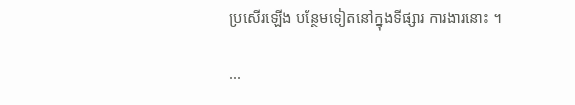ប្រសើរឡើង បន្ថែមទៀតនៅក្នុងទីផ្សារ ការងារនោះ ។

...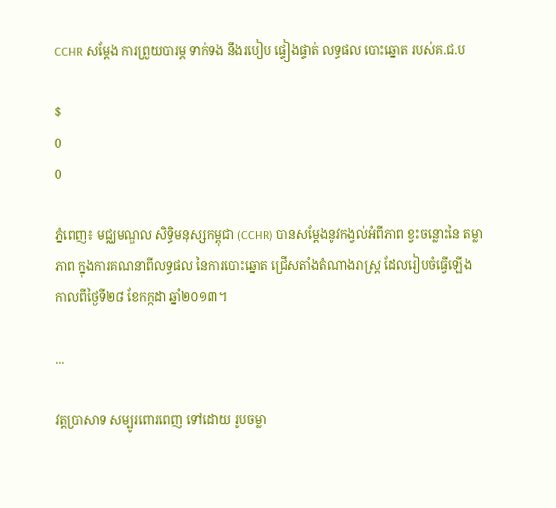CCHR សម្តែង ការព្រួយបារម្ភ ទាក់ទង នឹងរបៀប ផ្ទៀងផ្ទាត់ លទ្ធផល បោះឆ្នោត របស់គ.ជ.ប

$
0
0

ភ្នំពេញ៖ មជ្ឈមណ្ឌល សិទ្ធិមនុស្សកម្ពុជា (CCHR) បានសម្តែងនូវកង្វល់អំពីភាព ខ្វះចន្លោះនៃ តម្លាភាព ក្នុងការគណនាពីលទ្ធផល នៃការបោះឆ្នោត ជ្រើសតាំងតំណាងរាស្រ្ត ដែលរៀបចំធ្វើឡើង កាលពីថ្ងៃទី២៨ ខែកក្កដា ឆ្នាំ២០១៣។

...

វត្តប្រាសាទ សម្បូរពោរពេញ ទៅដោយ រូបចម្លា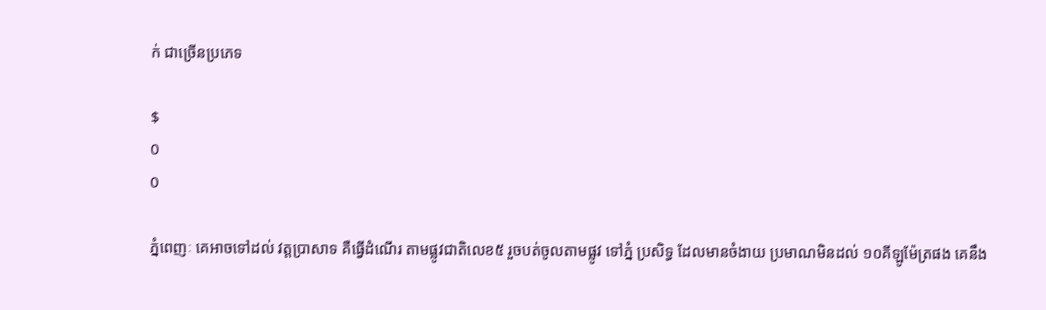ក់ ជាច្រើនប្រភេទ

$
0
0

ភ្នំពេញៈ គេអាចទៅដល់ វត្តប្រាសាទ គឺធ្វើដំណើរ តាមផ្លូវជាតិលេខ៥ រួចបត់ចូលតាមផ្លូវ ទៅភ្នំ ប្រសិទ្ធ ដែលមានចំងាយ ប្រមាណមិនដល់ ១០គីឡូម៉ែត្រផង គេនឹង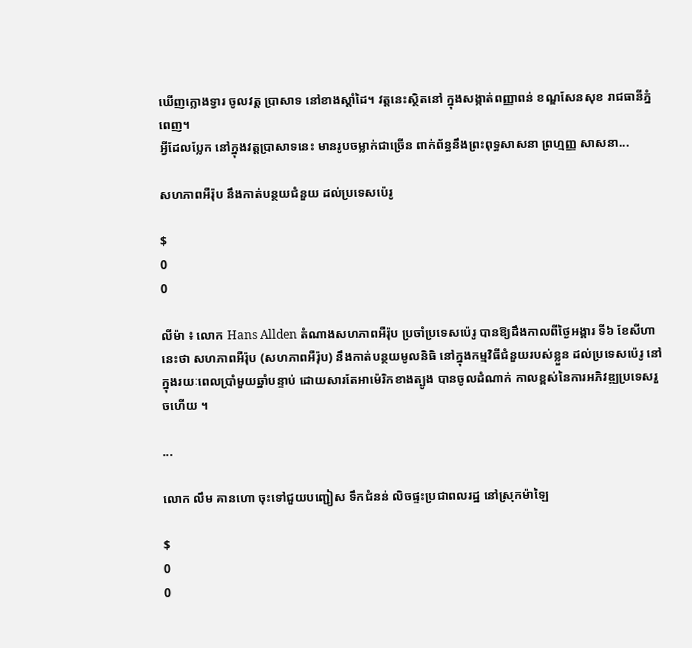ឃើញក្លោងទ្វារ ចូលវត្ត ប្រាសាទ នៅខាងស្តាំដៃ។ វត្តនេះស្ថិតនៅ ក្នុងសង្កាត់ពញ្ញាពន់ ខណ្ឌសែនសុខ រាជធានីភ្នំពេញ។
អ្វីដែលប្លែក នៅក្នុងវត្តប្រាសាទនេះ មានរូបចម្លាក់ជាច្រើន ពាក់ព័ន្ធនឹងព្រះពុទ្ធសាសនា ព្រហ្មញ្ញ សាសនា...

សហភាពអឺរ៉ុប នឹងកាត់បន្ថយជំនួយ ដល់ប្រទេសប៉េរូ

$
0
0

លីម៉ា ៖ លោក Hans Allden តំណាងសហភាពអឺរ៉ុប ប្រចាំប្រទេសប៉េរូ បានឱ្យដឹងកាលពីថ្ងៃអង្គារ ទី៦ ខែសីហា នេះថា សហភាពអឺរ៉ុប (សហភាពអឺរ៉ុប) នឹងកាត់បន្ថយមូលនិធិ នៅក្នុងកម្មវិធីជំនួយរបស់ខ្លួន ដល់ប្រទេសប៉េរូ នៅក្នុងរយៈពេលប្រាំមួយឆ្នាំបន្ទាប់ ដោយសារតែអាម៉េរិកខាងត្បូង បានចូលដំណាក់ កាលខ្ពស់នៃការអភិវឌ្ឍប្រទេសរួចហើយ ។

...

លោក លឹម គានហោ ចុះទៅជួយបញ្ជៀស ទឹកជំនន់ លិចផ្ទះប្រជាពលរដ្ឋ នៅស្រុកម៉ាឡៃ

$
0
0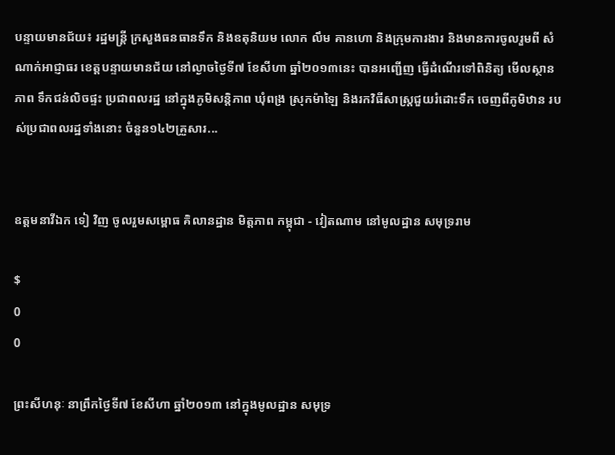បន្ទាយមានជ័យ៖ រដ្ឋមន្រ្តី ក្រសួងធនធានទឹក និងឧតុនិយម លោក លឹម គានហោ និងក្រុមការងារ និងមានការចូលរួមពី សំណាក់អាជ្ញាធរ ខេត្តបន្ទាយមានជ័យ នៅល្ងាចថ្ងៃទី៧ ខែសីហា ឆ្នាំ២០១៣នេះ បានអញ្ជើញ ធ្វើដំណើរទៅពិនិត្យ មើលស្ថានភាព ទឹកជន់លិចផ្ទះ ប្រជាពលរដ្ឋ នៅក្នុងភូមិសន្តិភាព ឃុំពង្រ ស្រុកម៉ាឡៃ និងរកវិធីសាស្រ្តជួយរំដោះទឹក ចេញពីភូមិឋាន របស់ប្រជាពលរដ្ឋទាំងនោះ ចំនួន១៤២គ្រួសារ...


ឧត្តមនាវីឯក ទៀ វិញ ចូលរួមសម្ពោធ គិលានដ្ឋាន មិត្តភាព កម្ពុជា - វៀតណាម នៅមូលដ្ឋាន សមុទ្ររាម

$
0
0

ព្រះសីហនុៈ នាព្រឹកថ្ងៃទី៧ ខែសីហា ឆ្នាំ២០១៣ នៅក្នុងមូលដ្ឋាន សមុទ្រ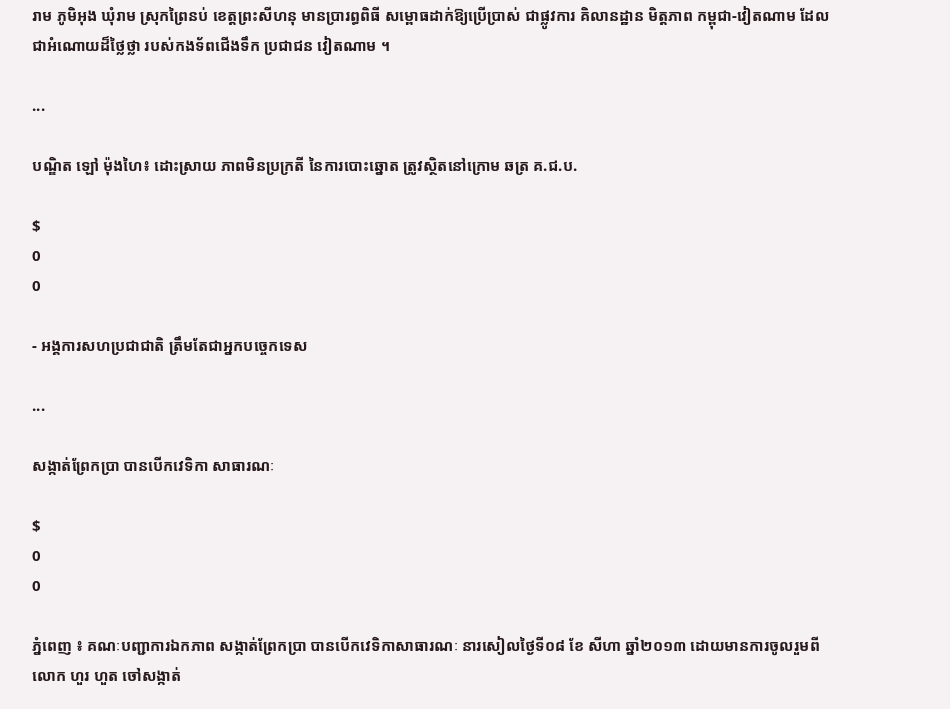រាម ភូមិអុង ឃុំរាម ស្រុកព្រៃនប់ ខេត្តព្រះសីហនុ មានប្រារព្ធពិធី សម្ពោធដាក់ឱ្យប្រើប្រាស់ ជាផ្លូវការ គិលានដ្ឋាន មិត្តភាព កម្ពុជា-វៀតណាម ដែលជាអំណោយដ៏ថ្លៃថ្លា របស់កងទ័ពជើងទឹក ប្រជាជន វៀតណាម ។

...

បណ្ឌិត ឡៅ ម៉ុងហៃ៖ ដោះស្រាយ ភាពមិនប្រក្រតី នៃការបោះឆ្នោត ត្រូវស្ថិតនៅក្រោម ឆត្រ គ.ជ.ប.

$
0
0

- អង្គការសហប្រជាជាតិ ត្រឹមតែជាអ្នកបច្ចេកទេស

...

សង្កាត់ព្រែកប្រា បានបើកវេទិកា សាធារណៈ

$
0
0

ភ្នំពេញ ៖ គណៈបញ្ជាការឯកភាព សង្កាត់ព្រែកប្រា បានបើកវេទិកាសាធារណៈ នារសៀលថ្ងៃទី០៨ ខែ សីហា ឆ្នាំ២០១៣ ដោយមានការចូលរួមពីលោក ហួរ ហួត ចៅសង្កាត់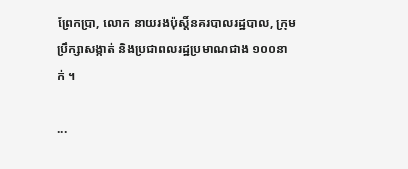ព្រែកប្រា, លោក នាយរងប៉ុស្ដិ៍នគរបាលរដ្ឋបាល, ក្រុមប្រឹក្សាសង្កាត់ និងប្រជាពលរដ្ឋប្រមាណជាង ១០០នាក់ ។

...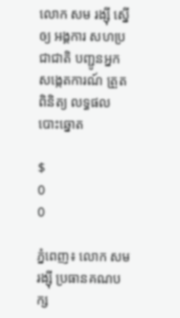លោក សម រង្ស៊ី ស្នើឲ្យ អង្គការ សហប្រជាជាតិ បញ្ជូនអ្នក សង្កេតការណ៍ ត្រួតពិនិត្យ លទ្ធផល បោះឆ្នោត

$
0
0

ភ្នំពេញ៖ លោក សមរង្ស៊ី ប្រធានគណបក្ស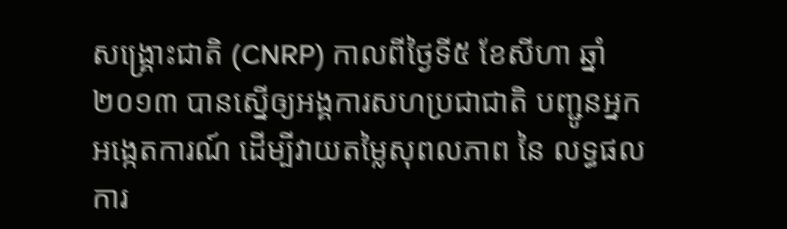សង្គ្រោះជាតិ (CNRP) កាលពីថ្ងៃទី៥ ខែសីហា ឆ្នាំ ២០១៣ បានស្នើឲ្យអង្គការសហប្រជាជាតិ បញ្ជូនអ្នកអង្កេតការណ៍ ដើម្បីវាយតម្លៃសុពលភាព នៃ លទ្ធផលការ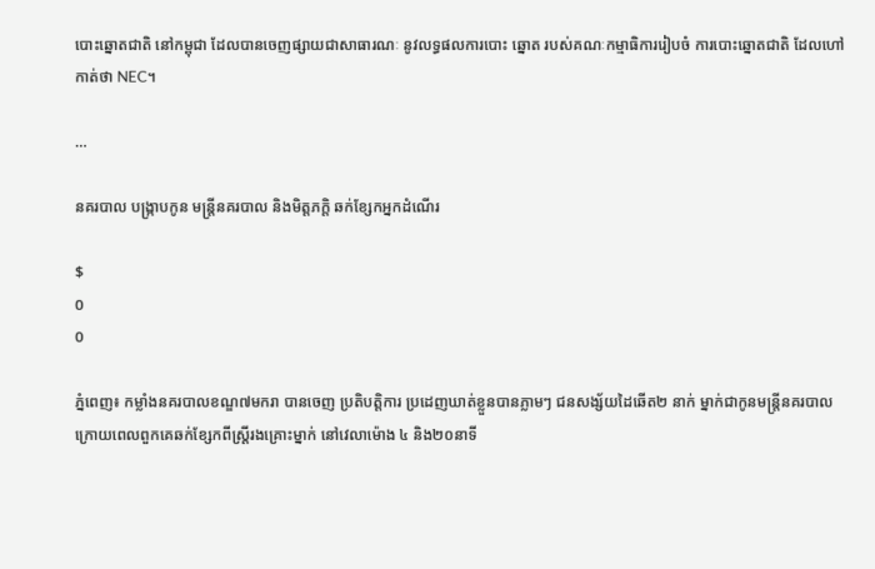បោះឆ្នោតជាតិ នៅកម្ពុជា ដែលបានចេញផ្សាយជាសាធារណៈ នូវលទ្ធផលការបោះ ឆ្នោត របស់គណៈកម្មាធិការរៀបចំ ការបោះឆ្នោតជាតិ ដែលហៅកាត់ថា NEC។

...

នគរបាល បង្រ្កាបកូន មន្ត្រីនគរបាល និងមិត្តភក្តិ ឆក់ខ្សែកអ្នកដំណើរ

$
0
0

ភ្នំពេញ៖ កម្លាំងនគរបាលខណ្ឌ៧មករា បានចេញ ប្រតិបត្តិការ ប្រដេញឃាត់ខ្លួនបានភ្លាមៗ ជនសង្ស័យដៃឆើត២ នាក់ ម្នាក់ជាកូនមន្រ្តីនគរបាល ក្រោយពេលពួកគេឆក់ខ្សែកពីស្រ្តីរងគ្រោះម្នាក់ នៅវេលាម៉ោង ៤ និង២០នាទី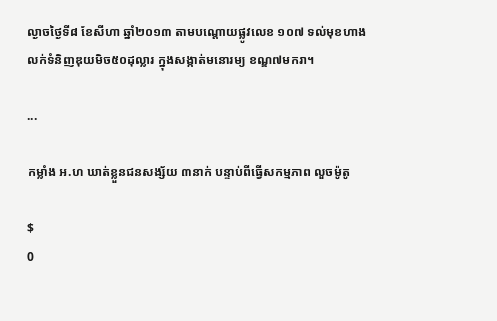ល្ងាចថ្ងៃទី៨ ខែសីហា ឆ្នាំ២០១៣ តាមបណ្តោយផ្លូវលេខ ១០៧ ទល់មុខហាងលក់ទំនិញឌុយមិច៥០ដុល្លារ ក្នុងសង្កាត់មនោរម្យ ខណ្ឌ៧មករា។

...

កម្លាំង អ.ហ ឃាត់ខ្លួនជនសង្ស័យ ៣នាក់ បន្ទាប់ពីធ្វើសកម្មភាព លួចម៉ូតូ

$
0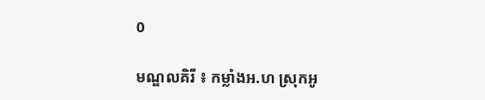0

មណ្ឌលគិរី ៖ កម្លាំងអ.ហ ស្រុកអូ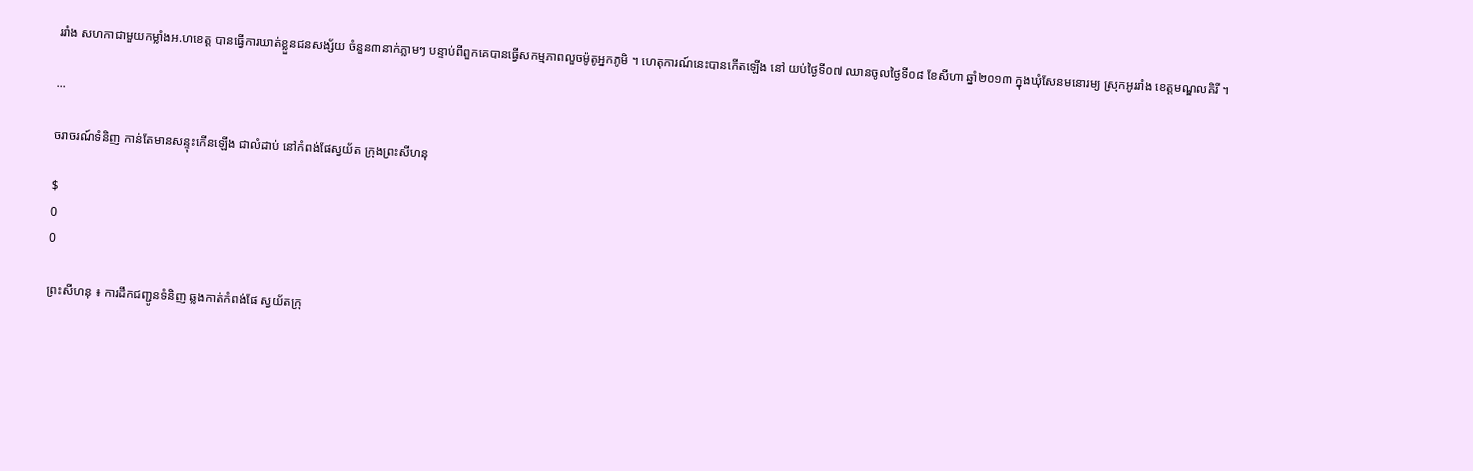ររាំង សហកាជាមួយកម្លាំងអ.ហខេត្ត បានធ្វើការឃាត់ខ្លួនជនសង្ស័យ ចំនួន៣នាក់ភ្លាមៗ បន្ទាប់ពីពួកគេបានធ្វើសកម្មភាពលួចម៉ូតូអ្នកភូមិ ។ ហេតុការណ៍នេះបានកើតឡើង នៅ យប់ថ្ងៃទី០៧ ឈានចូលថ្ងៃទី០៨ ខែសីហា ឆ្នាំ២០១៣ ក្នុងឃុំសែនមនោរម្យ ស្រុកអូររាំង ខេត្តមណ្ឌលគិរី ។

...

ចរាចរណ៍ទំនិញ កាន់តែមានសន្ទុះកើនឡើង ជាលំដាប់ នៅកំពង់ផែស្វយ័ត ក្រុងព្រះសីហនុ

$
0
0

ព្រះសីហនុ ៖ ការដឹកជញ្ជូនទំនិញ ឆ្លងកាត់កំពង់ផែ ស្វយ័តក្រុ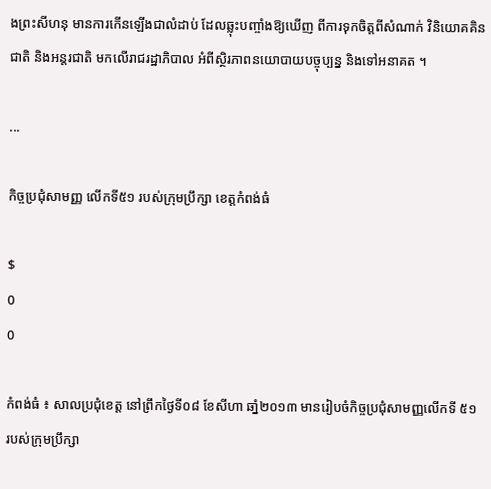ងព្រះសីហនុ មានការកើនឡើងជាលំដាប់ ដែលឆ្លុះបញ្ចាំងឱ្យឃើញ ពីការទុកចិត្តពីសំណាក់ វិនិយោគគិនជាតិ និងអន្តរជាតិ មកលើរាជរដ្ឋាភិបាល អំពីស្ថិរភាពនយោបាយបច្ចុប្បន្ន និងទៅអនាគត ។

...

កិច្ចប្រជុំសាមញ្ញ លើកទី៥១ របស់ក្រុមប្រឹក្សា ខេត្តកំពង់ធំ

$
0
0

កំពង់ធំ ៖ សាលប្រជុំខេត្ត នៅព្រឹកថ្ងៃទី០៨ ខែសីហា ឆាំ្ន២០១៣ មានរៀបចំកិច្ចប្រជុំសាមញ្ញលើកទី ៥១ របស់ក្រុមប្រឹក្សា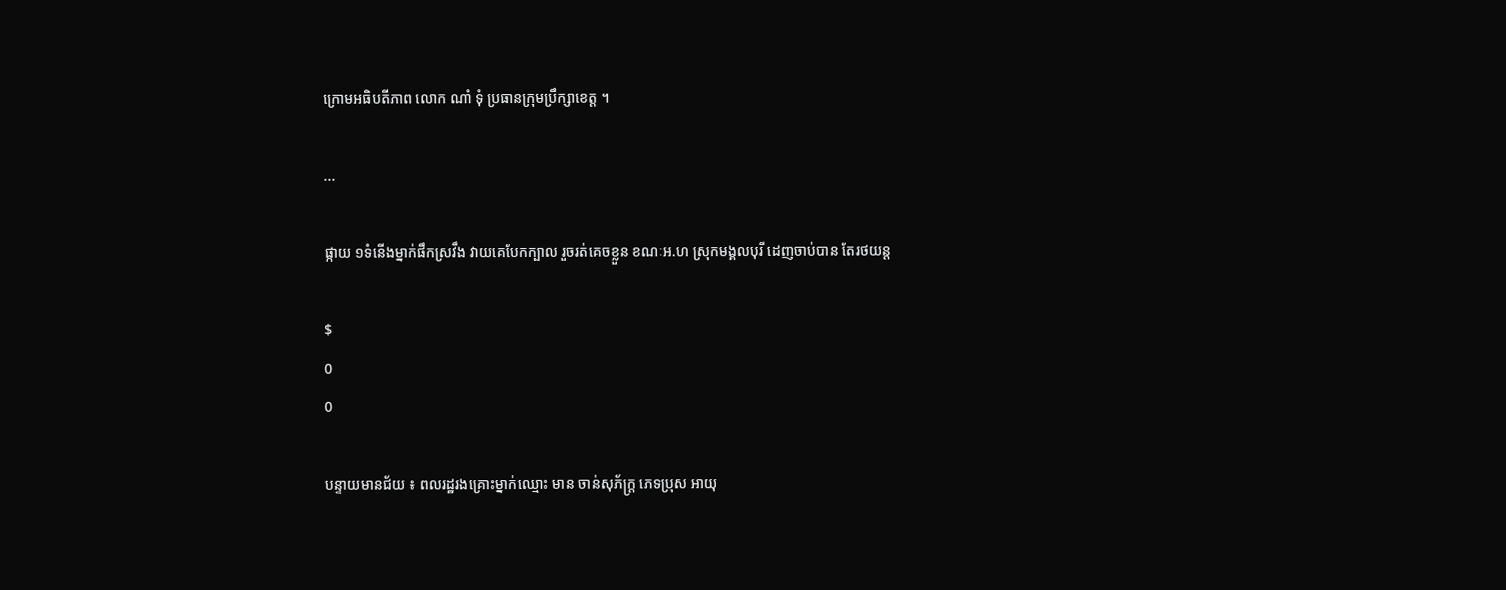ក្រោមអធិបតីភាព លោក ណាំ ទុំ ប្រធានក្រុមប្រឹក្សាខេត្ត ។

...

ផ្កាយ ១ទំនើងម្នាក់ផឹកស្រវឹង វាយគេបែកក្បាល រួចរត់គេចខ្លួន ខណៈអ.ហ ស្រុកមង្គលបុរី ដេញចាប់បាន តែរថយន្ត

$
0
0

បន្ទាយមានជ័យ ៖ ពលរដ្ឋរងគ្រោះម្នាក់ឈ្មោះ មាន ចាន់សុភ័ក្រ្ត ភេទប្រុស អាយុ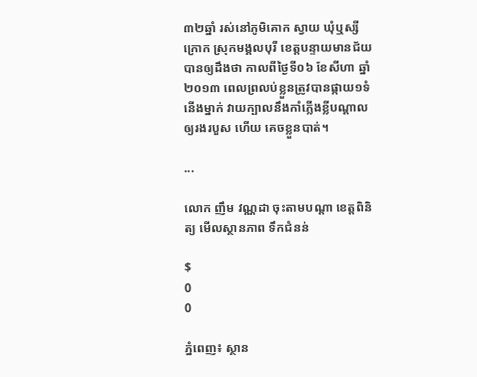៣២ឆ្នាំ រស់នៅភូមិគោក ស្វាយ ឃុំឬស្សីក្រោក ស្រុកមង្គលបុរី ខេត្តបន្ទាយមានជ័យបានឲ្យដឹងថា កាលពីថ្ងៃទី០៦ ខែសីហា ឆ្នាំ ២០១៣ ពេលព្រលប់ខ្លួនត្រូវបានផ្កាយ១ទំនើងម្នាក់ វាយក្បាលនឹងកាំភ្លើងខ្លីបណ្តាលឲ្យរងរបួស ហើយ គេចខ្លួនបាត់។

...

លោក ញឹម វណ្ណដា ចុះតាមបណ្តា ខេត្តពិនិត្យ មើលស្ថានភាព ទឹកជំនន់

$
0
0

ភ្នំពេញ៖ ស្ថាន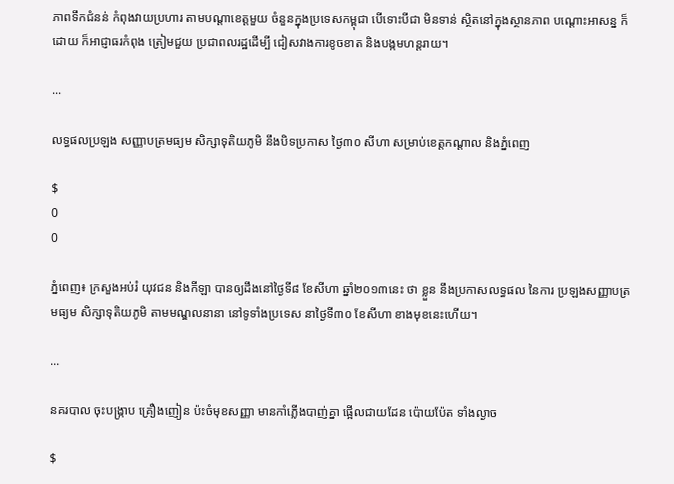ភាពទឹកជំនន់ កំពុងវាយប្រហារ តាមបណ្តាខេត្តមួយ ចំនួនក្នុងប្រទេសកម្ពុជា បើទោះបីជា មិនទាន់ ស្ថិតនៅក្នុងស្ថានភាព បណ្តោះអាសន្ន ក៏ដោយ ក៏អាជ្ញាធរកំពុង ត្រៀមជួយ ប្រជាពលរដ្ឋដើម្បី ជៀសវាងការខូចខាត និងបង្កមហន្តរាយ។

...

លទ្ធផលប្រឡង សញ្ញាបត្រមធ្យម សិក្សាទុតិយភូមិ នឹងបិទប្រកាស ថ្ងៃ៣០ សីហា សម្រាប់ខេត្តកណ្តាល និងភ្នំពេញ

$
0
0

ភ្នំពេញ៖ ក្រសួងអប់រំ យុវជន និងកីឡា បានឲ្យដឹងនៅថ្ងៃទី៨ ខែសីហា ឆ្នាំ២០១៣នេះ ថា ខ្លួន នឹងប្រកាសលទ្ធផល នៃការ ប្រឡងសញ្ញាបត្រមធ្យម សិក្សាទុតិយភូមិ តាមមណ្ឌលនានា នៅទូទាំងប្រទេស នាថ្ងៃទី៣០ ខែសីហា ខាងមុខនេះហើយ។

...

នគរបាល ចុះបង្ក្រាប គ្រឿងញៀន ប៉ះចំមុខសញ្ញា មានកាំភ្លើងបាញ់គ្នា ផ្អើលជាយដែន ប៉ោយប៉ែត ទាំងល្ងាច

$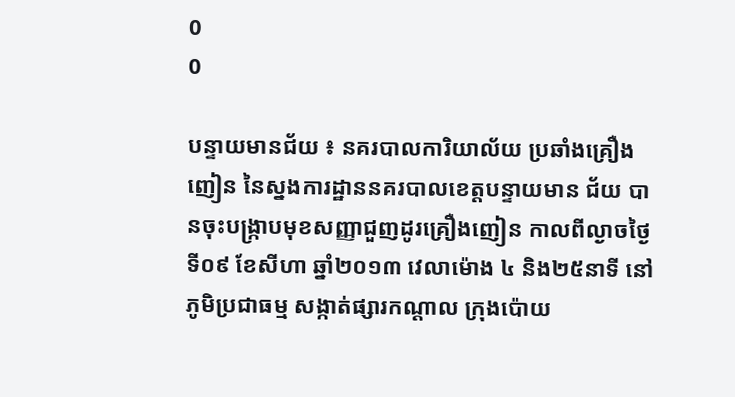0
0

បន្ទាយមានជ័យ ៖ នគរបាលការិយាល័យ ប្រឆាំងគ្រឿងញៀន នៃស្នងការដ្ឋាននគរបាលខេត្តបន្ទាយមាន ជ័យ បានចុះបង្ក្រាបមុខសញ្ញាជួញដូរគ្រឿងញៀន កាលពីល្ងាចថ្ងៃទី០៩ ខែសីហា ឆ្នាំ២០១៣ វេលាម៉ោង ៤ និង២៥នាទី នៅភូមិប្រជាធម្ម សង្កាត់ផ្សារកណ្តាល ក្រុងប៉ោយ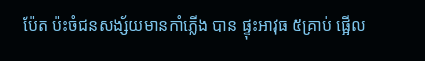ប៉ែត ប៉ះចំជនសង្ស័យមានកាំភ្លើង បាន ផ្ទុះអាវុធ ៥គ្រាប់ ផ្អើល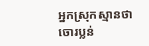អ្នកស្រុកស្មានថា ចោរប្លន់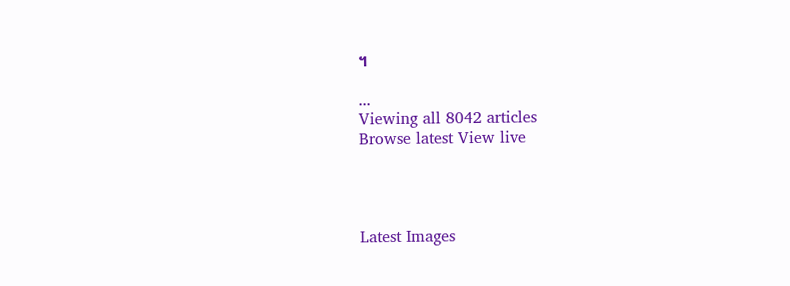។

...
Viewing all 8042 articles
Browse latest View live




Latest Images